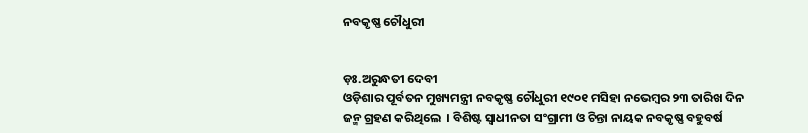ନବକୃଷ୍ଣ ଚୌଧୁରୀ


ଡ଼ଃ.ଅରୁନ୍ଧତୀ ଦେବୀ
ଓଡ଼ିଶାର ପୂର୍ବତନ ମୁଖ୍ୟମନ୍ତ୍ରୀ ନବକୃଷ୍ଣ ଚୌଧୁରୀ ୧୯୦୧ ମସିହା ନଭେମ୍ବର ୨୩ ତାରିଖ ଦିନ ଜନ୍ମ ଗ୍ରହଣ କରିଥିଲେ  । ବିଶିଷ୍ଟ ସ୍ୱାଧୀନତା ସଂଗ୍ରାମୀ ଓ ଚିନ୍ତା ନାୟକ ନବକୃଷ୍ଣ ବହୁବର୍ଷ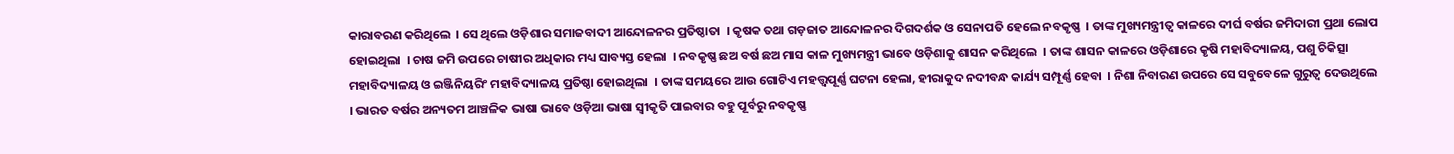କାରାବରଣ କରିଥିଲେ  । ସେ ଥିଲେ ଓଡ଼ିଶାର ସମାଜବାଦୀ ଆନ୍ଦୋଳନର ପ୍ରତିଷ୍ଠାତା  । କୃଷକ ତଥା ଗଡ଼ଜାତ ଆନ୍ଦୋଳନର ଦିଗଦର୍ଶକ ଓ ସେନାପତି ହେଲେ ନବକୃଷ୍ଣ  । ତାଙ୍କ ମୁଖ୍ୟମନ୍ତ୍ରୀତ୍ୱ କାଳରେ ଦୀର୍ଘ ବର୍ଷର ଜମିଦାରୀ ପ୍ରଥା ଲୋପ ହୋଇଥିଲା  । ଚାଷ ଜମି ଉପରେ ଚାଷୀର ଅଧିକାର ମଧ୍ୟ ସାବ୍ୟସ୍ତ ହେଲା  । ନବକୃଷ୍ଣ ଛଅ ବର୍ଷ ଛଅ ମାସ କାଳ ମୁଖ୍ୟମନ୍ତ୍ରୀ ଭାବେ ଓଡ଼ିଶାକୁ ଶାସନ କରିଥିଲେ  । ତାଙ୍କ ଶାସନ କାଳରେ ଓଡ଼ିଶାରେ କୃଷି ମହାବିଦ୍ୟାଳୟ, ପଶୁ ଚିକିତ୍ସା ମହାବିଦ୍ୟାଳୟ ଓ ଇଞ୍ଜିନିୟରିଂ ମହାବିଦ୍ୟାଳୟ ପ୍ରତିଷ୍ଠା ହୋଇଥିଲା  । ତାଙ୍କ ସମୟରେ ଆଉ ଗୋଟିଏ ମହତ୍ତ୍ୱପୂର୍ଣ୍ଣ ଘଟନା ହେଲା, ହୀରାକୁଦ ନଦୀବନ୍ଧ କାର୍ଯ୍ୟ ସମ୍ପୂର୍ଣ୍ଣ ହେବା  । ନିଶା ନିବାରଣ ଉପରେ ସେ ସବୁବେଳେ ଗୁରୁତ୍ୱ ଦେଉଥିଲେ  । ଭାରତ ବର୍ଷର ଅନ୍ୟତମ ଆଞ୍ଚଳିକ ଭାଷା ଭାବେ ଓଡ଼ିଆ ଭାଷା ସ୍ୱୀକୃତି ପାଇବାର ବହୁ ପୂର୍ବରୁ ନବକୃଷ୍ଣ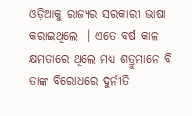ଓଡ଼ିଆକୁ ରାଜ୍ୟର ସରକାରୀ ଭାଷା କରାଇଥିଲେ  । ଏତେ ବର୍ଷ କାଳ କ୍ଷମତାରେ ଥିଲେ ମଧ୍ୟ ଶତ୍ରୁମାନେ ବି ତାଙ୍କ ବିରୋଧରେ ଦୁର୍ନୀତି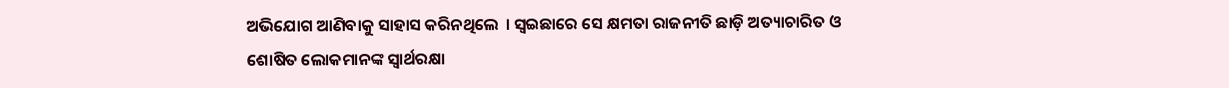ଅଭିଯୋଗ ଆଣିବାକୁ ସାହାସ କରିନଥିଲେ  । ସ୍ୱଇଛାରେ ସେ କ୍ଷମତା ରାଜନୀତି ଛାଡ଼ି ଅତ୍ୟାଚାରିତ ଓ ଶୋଷିତ ଲୋକମାନଙ୍କ ସ୍ୱାର୍ଥରକ୍ଷା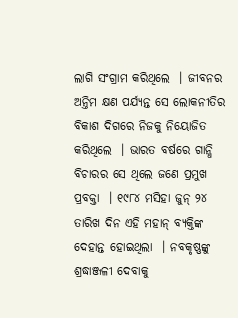ଲାଗି ସଂଗ୍ରାମ କରିଥିଲେ  । ଜୀବନର ଅନ୍ତିମ କ୍ଷଣ ପର୍ଯ୍ୟନ୍ତ ସେ ଲୋକନୀତିର ବିକାଶ ଦିଗରେ ନିଜକୁ ନିୟୋଜିତ କରିଥିଲେ  । ଭାରତ ବର୍ଷରେ ଗାନ୍ଧି ବିଚାରର ସେ ଥିଲେ ଜଣେ ପ୍ରମୁଖ ପ୍ରବକ୍ତା  । ୧୯୮୪ ମସିହା ଜୁନ୍ ୨୪ ତାରିଖ ଦିନ ଏହି ମହାନ୍ ବ୍ୟକ୍ତିଙ୍କ ଦେହାନ୍ତ ହୋଇଥିଲା  । ନବକୃଷ୍ଣଙ୍କୁ ଶ୍ରଦ୍ଧାଞ୍ଜଳୀ ଦେବାକୁ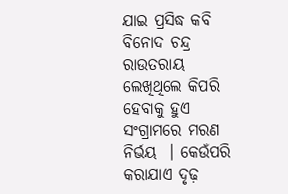ଯାଇ ପ୍ରସିଦ୍ଧ କବି ବିନୋଦ ଚନ୍ଦ୍ର ରାଉତରାୟ ଲେଖିଥିଲେ କିପରି ହେବାକୁ ହୁଏ ସଂଗ୍ରାମରେ ମରଣ ନିର୍ଭୟ  । କେଉଁପରି କରାଯାଏ ଦୃଢ଼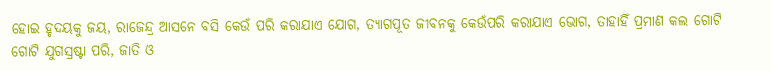ହୋଇ ହୃଦୟକୁ ଜୟ, ରାଜେନ୍ଦ୍ର ଆସନେ ବସି କେଉଁ ପରି କରାଯାଏ ଯୋଗ, ତ୍ୟାଗପୂତ ଜୀବନକୁ କେଉଁପରି କରାଯାଏ ଭୋଗ, ତାହାହିଁ ପ୍ରମାଣ କଲ ଗୋଟି ଗୋଟି ଯୁଗସ୍ରଷ୍ଟା ପରି, ଜାତି ଓ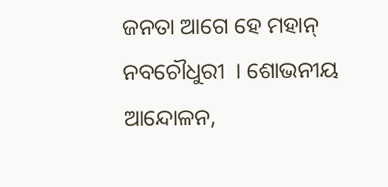ଜନତା ଆଗେ ହେ ମହାନ୍ ନବଚୌଧୁରୀ  । ଶୋଭନୀୟ ଆନ୍ଦୋଳନ,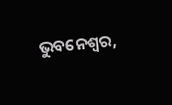ଭୁବନେଶ୍ୱର,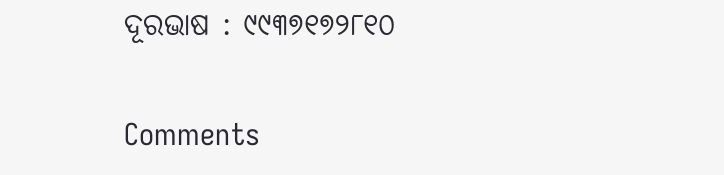ଦୂରଭାଷ : ୯୯୩୭୧୭୨୮୧୦

Comments